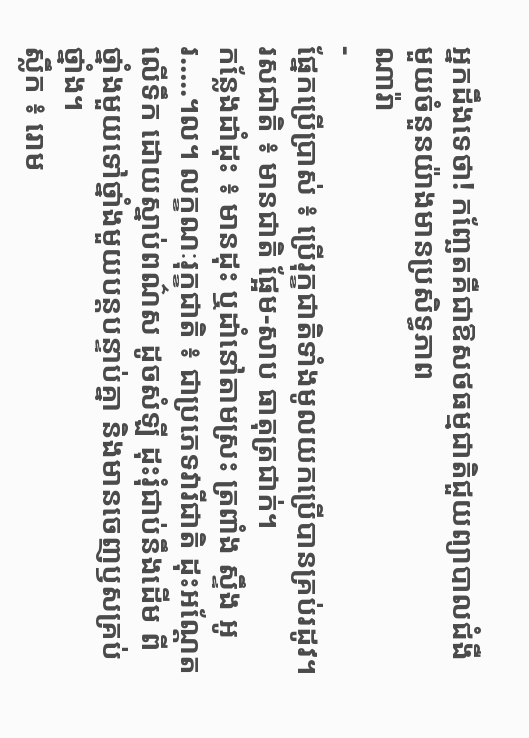អ្នកដឹងទេថា! កញ្ឆែតគឺជាឱសថធម្មជាតិជួយព្យាបាលជំងឺមួយចំនួនយ៉ាងមានប្រសិទ្ធភាព
ណារ៉ា
-
ផ្នែកប្រើប្រាស់ ៖ ប្រើរុក្ខជាតិទាំងមូលយកប្រើបានគ្រប់រដូវ។ រសជាតិ ៖ មានជាតិ ផ្អែម-សាប ធាតុត្រជាក់។
កន្លែងដាំដុះ ៖ មានដុះ ឬដាំនៅតាមស្រះ ត្រពាំង ស្ទឹង អូរ…..។ល។ លក្ខណៈរុក្ខជាតិ ៖ ជាប្រភេទវារីជាតិ ដុះអណ្ដែតលើទឹក ដោយស្នាប់ពណ៌ស ដូចសំឡី ដុះរុំជាប់នឹងដើម ពីថ្នាំងមួយទៅថ្នាំងមួយបន្ដបន្ទាប់គ្នា និងមានចេញឫសគ្រប់ថ្នាំង។
ស្លឹក ៖ រោម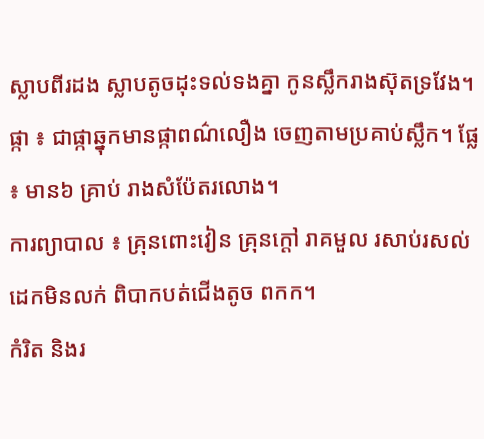ស្លាបពីរដង ស្លាបតូចដុះទល់ទងគ្នា កូនស្លឹករាងស៊ុតទ្រវែង។ ផ្កា ៖ ជាផ្កាឆ្នុកមានផ្កាពណ៌លឿង ចេញតាមប្រគាប់ស្លឹក។ ផ្លែ ៖ មាន៦ គ្រាប់ រាងសំប៉ែតរលោង។
ការព្យាបាល ៖ គ្រុនពោះវៀន គ្រុនក្ដៅ រាគមួល រសាប់រសល់ដេកមិនលក់ ពិបាកបត់ជើងតូច ពកក។
កំរិត និងរ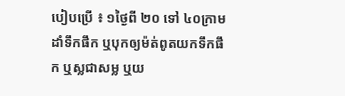បៀបប្រើ ៖ ១ថ្ងៃពី ២០ ទៅ ៤០ក្រាម ដាំទឹកផឹក ឬបុកឲ្យម៉ត់ពូតយកទឹកផឹក ឬស្លជាសម្ល ឬយ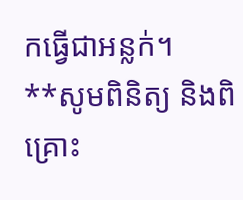កធ្វើជាអន្លក់។
**សូមពិនិត្យ និងពិគ្រោះ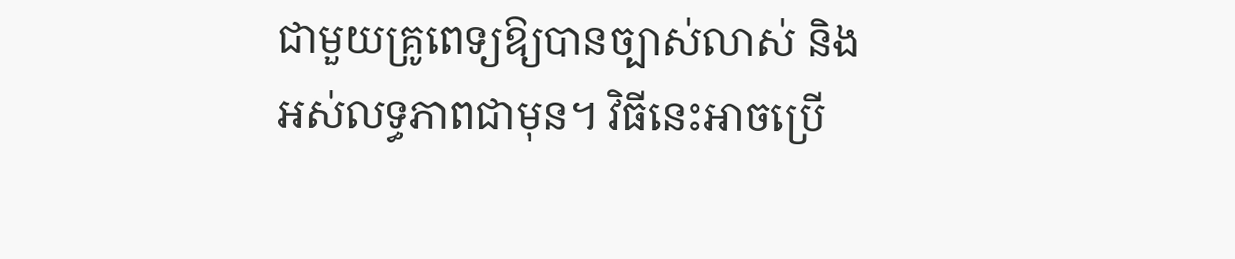ជាមួយគ្រូពេទ្យឱ្យបានច្បាស់លាស់ និងអស់លទ្ធភាពជាមុន។ វិធីនេះអាចប្រើ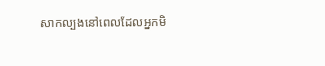សាកល្បងនៅពេលដែលអ្នកមិ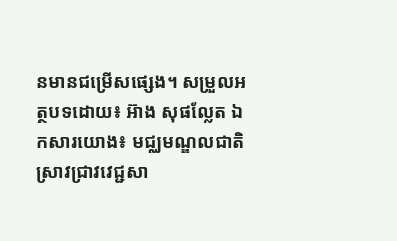នមានជម្រើសផ្សេង។ សម្រួលអត្ថបទដោយ៖ អ៊ាង សុផល្លែត ឯកសារយោង៖ មជ្ឈមណ្ឌលជាតិស្រាវជ្រាវវេជ្ជសា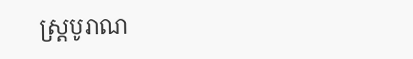ស្រ្តបូរាណ